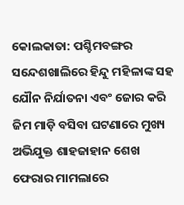କୋଲକାତା: ପଶ୍ଚିମବଙ୍ଗର ସନ୍ଦେଶଖାଲିରେ ହିନ୍ଦୁ ମହିଳାଙ୍କ ସହ ଯୌନ ନିର୍ଯାତନା ଏବଂ ଜୋର କରି ଜିମ ମାଡ଼ି ବସିବା ଘଟଣାରେ ମୁଖ୍ୟ ଅଭିଯୁକ୍ତ ଶାହଜାହାନ ଶେଖ ଫେରାର ମାମଲାରେ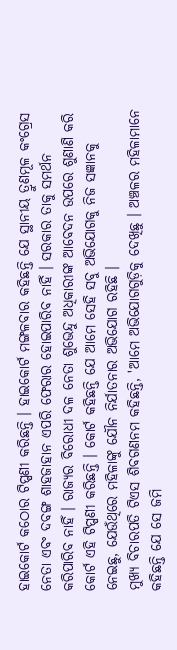ହାଇକୋର୍ଟ କଠୋର ଟିପ୍ପଣୀ କରିଛନ୍ତି । ହାଇକୋର୍ଟ ମଙ୍ଗଳବାର କହିଛନ୍ତି ଯେ ସ୍ଥାନୀୟ ତ୍ରୁଣମୂଳ କଂଗ୍ରେସ ନେତା ଏବଂ ଦବଙ୍ଗ ଶାହଜାହାନ ଏପରି ଫେରାର ହୋଇପାରିବ ନାହିଁ । ସରକାର ତାକୁ ସମର୍ଥନ କରିପାରିବ ନାହିଁ । ରାଜ୍ୟର ବିରୋଧୀ ଦଳ ନେତା ଶୁଭେନ୍ଦୁ ଅଧିକାରୀଙ୍କ ଆବେଦନ ଉପରେ ଶୁଣାଣି କରି କୋର୍ଟ ଏହି ଟିପ୍ପଣୀ କରିଛନ୍ତି । କୋର୍ଟ କହିଛନ୍ତି ଯେ ଆମେ ସେହି ସବୁ ଅଭିଯୋଗକୁ ନିଜ ସଜ୍ଞାନକୁ ନେଇଛୁ, ଯେଉଁଥିରେ ମହିଳାଙ୍କୁ ଯୌନ ନିର୍ଯାତନାର ଅଭିଯୋଗ ରହିଛି ।
ମୁଖ୍ୟ ବିଚାରପତି ଟିଏସ ଶିବଗଣନମ କହିଛନ୍ତି, 'ଆମେ ଅଭିଯୋଗଗୁଡ଼ିକୁ ଦେଖିଛୁ । ଅଞ୍ଚଳର ମହିଳାମାନେ କହିଛନ୍ତି ଯେ ସେ ଜମି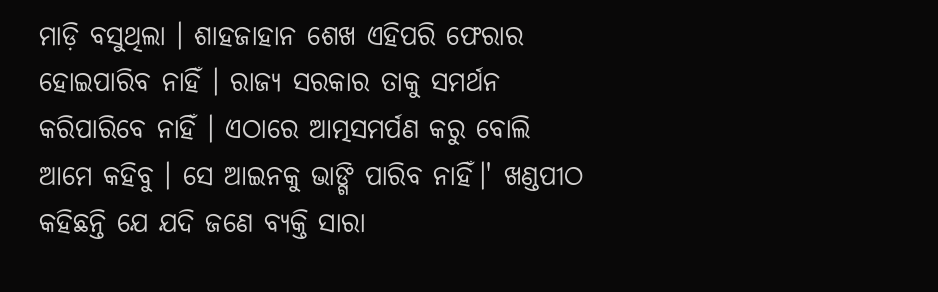ମାଡ଼ି ବସୁଥିଲା । ଶାହଜାହାନ ଶେଖ ଏହିପରି ଫେରାର ହୋଇପାରିବ ନାହିଁ । ରାଜ୍ୟ ସରକାର ତାକୁ ସମର୍ଥନ କରିପାରିବେ ନାହିଁ । ଏଠାରେ ଆତ୍ମସମର୍ପଣ କରୁ ବୋଲି ଆମେ କହିବୁ । ସେ ଆଇନକୁ ଭାଙ୍ଗି ପାରିବ ନାହିଁ।' ଖଣ୍ଡପୀଠ କହିଛନ୍ତି ଯେ ଯଦି ଜଣେ ବ୍ୟକ୍ତି ସାରା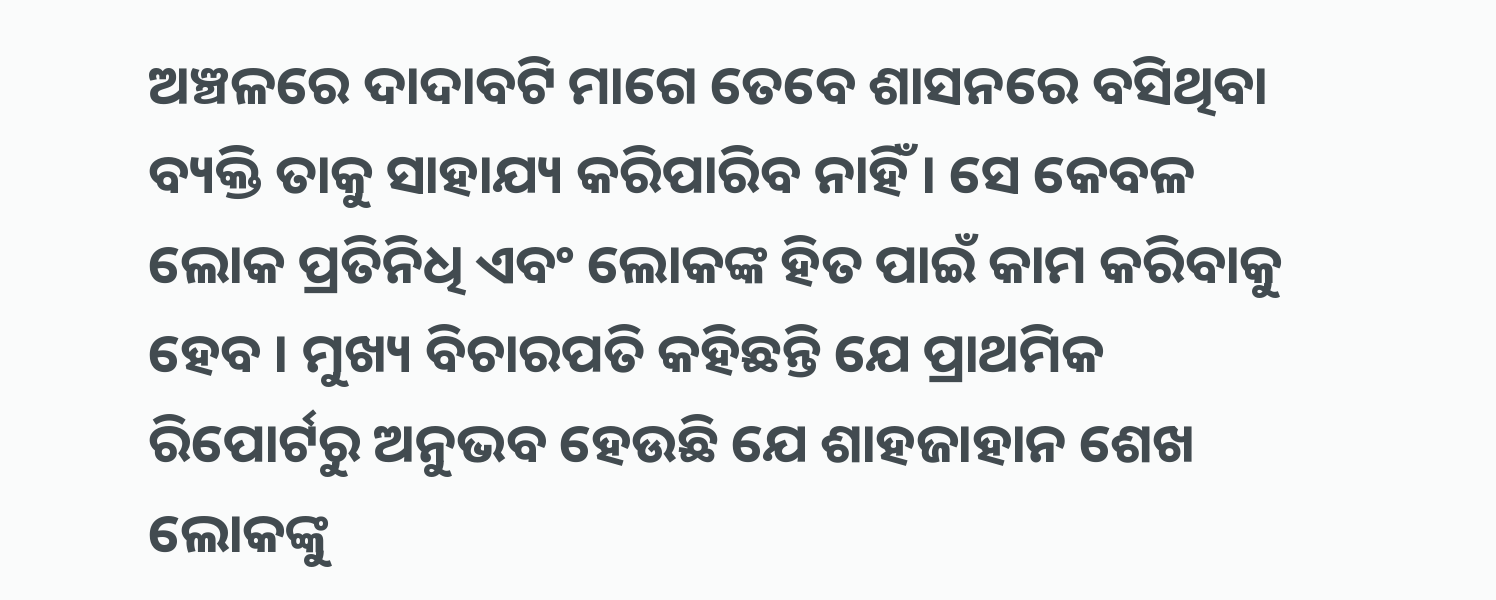ଅଞ୍ଚଳରେ ଦାଦାବଟି ମାଗେ ତେବେ ଶାସନରେ ବସିଥିବା ବ୍ୟକ୍ତି ତାକୁ ସାହାଯ୍ୟ କରିପାରିବ ନାହିଁ । ସେ କେବଳ ଲୋକ ପ୍ରତିନିଧି ଏବଂ ଲୋକଙ୍କ ହିତ ପାଇଁ କାମ କରିବାକୁ ହେବ । ମୁଖ୍ୟ ବିଚାରପତି କହିଛନ୍ତି ଯେ ପ୍ରାଥମିକ ରିପୋର୍ଟରୁ ଅନୁଭବ ହେଉଛି ଯେ ଶାହଜାହାନ ଶେଖ ଲୋକଙ୍କୁ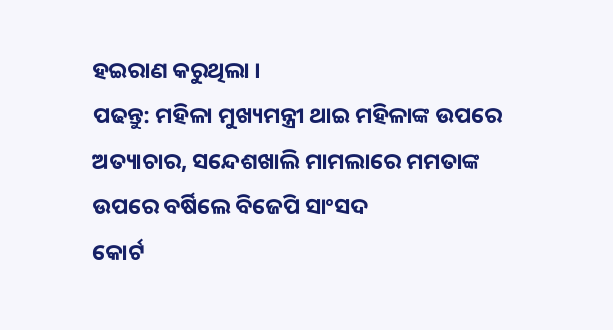ହଇରାଣ କରୁଥିଲା ।
ପଢନ୍ତୁ: ମହିଳା ମୁଖ୍ୟମନ୍ତ୍ରୀ ଥାଇ ମହିଳାଙ୍କ ଉପରେ ଅତ୍ୟାଚାର, ସନ୍ଦେଶଖାଲି ମାମଲାରେ ମମତାଙ୍କ ଉପରେ ବର୍ଷିଲେ ବିଜେପି ସାଂସଦ
କୋର୍ଟ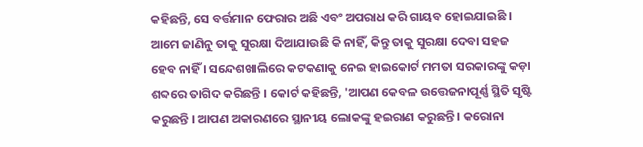କହିଛନ୍ତି, ସେ ବର୍ତ୍ତମାନ ଫେରାର ଅଛି ଏବଂ ଅପରାଧ କରି ଗାୟବ ହୋଇଯାଇଛି । ଆମେ ଜାଣିନୁ ତାକୁ ସୁରକ୍ଷା ଦିଆଯାଉଛି କି ନାହିଁ, କିନ୍ତୁ ତାକୁ ସୁରକ୍ଷା ଦେବା ସହଜ ହେବ ନାହିଁ । ସନ୍ଦେଶଖାଲିରେ କଟକଣାକୁ ନେଇ ହାଇକୋର୍ଟ ମମତା ସରକାରଙ୍କୁ କଡ଼ା ଶବ୍ଦରେ ତାଗିଦ କରିଛନ୍ତି । କୋର୍ଟ କହିଛନ୍ତି, 'ଆପଣ କେବଳ ଉତ୍ତେଜନାପୂର୍ଣ୍ଣ ସ୍ଥିତି ସୃଷ୍ଟି କରୁଛନ୍ତି । ଆପଣ ଅକାରଣରେ ସ୍ଥାନୀୟ ଲୋକଙ୍କୁ ହଇରାଣ କରୁଛନ୍ତି । କରୋନା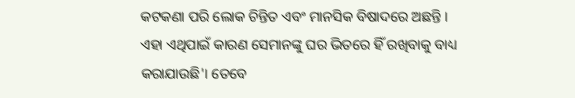କଟକଣା ପରି ଲୋକ ଚିନ୍ତିତ ଏବଂ ମାନସିକ ବିଷାଦରେ ଅଛନ୍ତି । ଏହା ଏଥିପାଇଁ କାରଣ ସେମାନଙ୍କୁ ଘର ଭିତରେ ହିଁ ରଖିବାକୁ ବାଧ୍ୟ କରାଯାଉଛି'। ତେବେ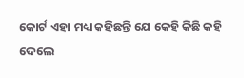କୋର୍ଟ ଏହା ମଧ୍ୟ କହିଛନ୍ତି ଯେ କେହି କିଛି କହି ଦେଲେ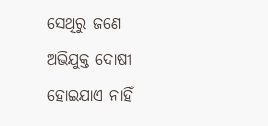ସେଥିରୁ ଜଣେ ଅଭିଯୁକ୍ତ ଦୋଷୀ ହୋଇଯାଏ ନାହିଁ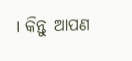। କିନ୍ତୁ ଆପଣ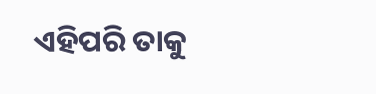ଏହିପରି ତାକୁ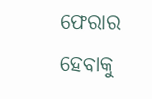ଫେରାର ହେବାକୁ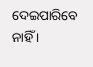ଦେଇପାରିବେ ନାହିଁ ।